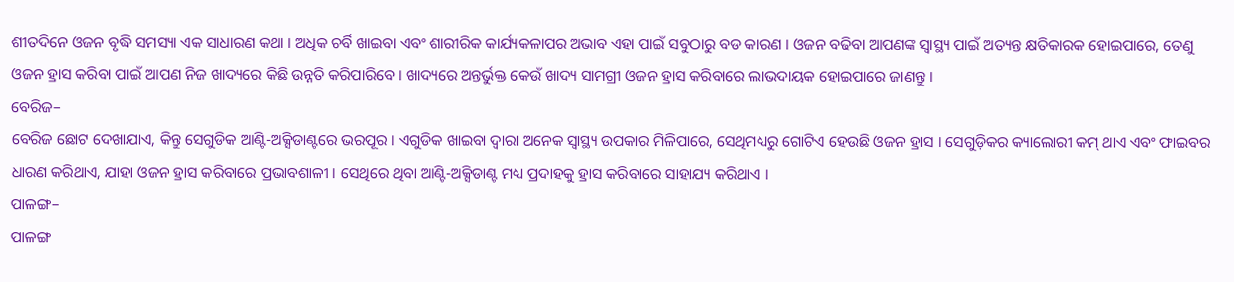ଶୀତଦିନେ ଓଜନ ବୃଦ୍ଧି ସମସ୍ୟା ଏକ ସାଧାରଣ କଥା । ଅଧିକ ଚର୍ବି ଖାଇବା ଏବଂ ଶାରୀରିକ କାର୍ଯ୍ୟକଳାପର ଅଭାବ ଏହା ପାଇଁ ସବୁଠାରୁ ବଡ କାରଣ । ଓଜନ ବଢିବା ଆପଣଙ୍କ ସ୍ୱାସ୍ଥ୍ୟ ପାଇଁ ଅତ୍ୟନ୍ତ କ୍ଷତିକାରକ ହୋଇପାରେ, ତେଣୁ ଓଜନ ହ୍ରାସ କରିବା ପାଇଁ ଆପଣ ନିଜ ଖାଦ୍ୟରେ କିଛି ଉନ୍ନତି କରିପାରିବେ । ଖାଦ୍ୟରେ ଅନ୍ତର୍ଭୁକ୍ତ କେଉଁ ଖାଦ୍ୟ ସାମଗ୍ରୀ ଓଜନ ହ୍ରାସ କରିବାରେ ଲାଭଦାୟକ ହୋଇପାରେ ଜାଣନ୍ତୁ ।
ବେରିଜ–
ବେରିଜ ଛୋଟ ଦେଖାଯାଏ, କିନ୍ତୁ ସେଗୁଡିକ ଆଣ୍ଟି-ଅକ୍ସିଡାଣ୍ଟରେ ଭରପୂର । ଏଗୁଡିକ ଖାଇବା ଦ୍ୱାରା ଅନେକ ସ୍ୱାସ୍ଥ୍ୟ ଉପକାର ମିଳିପାରେ, ସେଥିମଧ୍ୟରୁ ଗୋଟିଏ ହେଉଛି ଓଜନ ହ୍ରାସ । ସେଗୁଡ଼ିକର କ୍ୟାଲୋରୀ କମ୍ ଥାଏ ଏବଂ ଫାଇବର ଧାରଣ କରିଥାଏ, ଯାହା ଓଜନ ହ୍ରାସ କରିବାରେ ପ୍ରଭାବଶାଳୀ । ସେଥିରେ ଥିବା ଆଣ୍ଟି-ଅକ୍ସିଡାଣ୍ଟ ମଧ୍ୟ ପ୍ରଦାହକୁ ହ୍ରାସ କରିବାରେ ସାହାଯ୍ୟ କରିଥାଏ ।
ପାଳଙ୍ଗ–
ପାଳଙ୍ଗ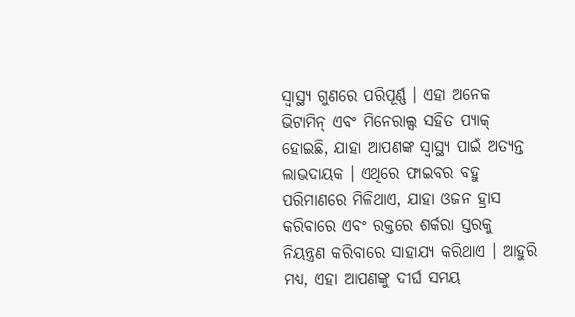ସ୍ୱାସ୍ଥ୍ୟ ଗୁଣରେ ପରିପୂର୍ଣ୍ଣ । ଏହା ଅନେକ ଭିଟାମିନ୍ ଏବଂ ମିନେରାଲ୍ସ ସହିତ ପ୍ୟାକ୍ ହୋଇଛି, ଯାହା ଆପଣଙ୍କ ସ୍ୱାସ୍ଥ୍ୟ ପାଇଁ ଅତ୍ୟନ୍ତ ଲାଭଦାୟକ । ଏଥିରେ ଫାଇବର ବହୁ ପରିମାଣରେ ମିଳିଥାଏ, ଯାହା ଓଜନ ହ୍ରାସ କରିବାରେ ଏବଂ ରକ୍ତରେ ଶର୍କରା ସ୍ତରକୁ ନିୟନ୍ତ୍ରଣ କରିବାରେ ସାହାଯ୍ୟ କରିଥାଏ । ଆହୁରି ମଧ୍ୟ, ଏହା ଆପଣଙ୍କୁ ଦୀର୍ଘ ସମୟ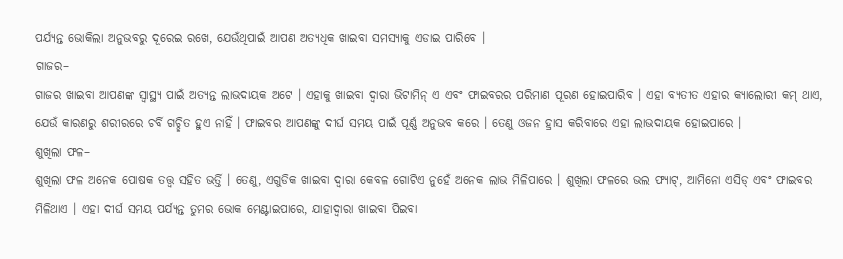ପର୍ଯ୍ୟନ୍ତ ଭୋକିଲା ଅନୁଭବରୁ ଦୂରେଇ ରଖେ, ଯେଉଁଥିପାଇଁ ଆପଣ ଅତ୍ୟଧିକ ଖାଇବା ସମସ୍ୟାକୁ ଏଡାଇ ପାରିବେ ।
ଗାଜର–
ଗାଜର ଖାଇବା ଆପଣଙ୍କ ସ୍ୱାସ୍ଥ୍ୟ ପାଇଁ ଅତ୍ୟନ୍ତ ଲାଭଦାୟକ ଅଟେ । ଏହାକୁ ଖାଇବା ଦ୍ୱାରା ଭିଟାମିନ୍ ଏ ଏବଂ ଫାଇବରର ପରିମାଣ ପୂରଣ ହୋଇପାରିବ । ଏହା ବ୍ୟତୀତ ଏହାର କ୍ୟାଲୋରୀ କମ୍ ଥାଏ, ଯେଉଁ କାରଣରୁ ଶରୀରରେ ଚର୍ବି ଗଚ୍ଛିତ ହୁଏ ନାହିଁ । ଫାଇବର ଆପଣଙ୍କୁ ଦୀର୍ଘ ସମୟ ପାଇଁ ପୂର୍ଣ୍ଣ ଅନୁଭବ କରେ । ତେଣୁ ଓଜନ ହ୍ରାସ କରିବାରେ ଏହା ଲାଭଦାୟକ ହୋଇପାରେ ।
ଶୁଖିଲା ଫଳ–
ଶୁଖିଲା ଫଳ ଅନେକ ପୋଷକ ତତ୍ତ୍ୱ ସହିତ ଭର୍ତ୍ତି । ତେଣୁ, ଏଗୁଡିକ ଖାଇବା ଦ୍ୱାରା କେବଳ ଗୋଟିଏ ନୁହେଁ ଅନେକ ଲାଭ ମିଳିପାରେ । ଶୁଖିଲା ଫଳରେ ଭଲ ଫ୍ୟାଟ୍, ଆମିନୋ ଏସିଡ୍ ଏବଂ ଫାଇବର ମିଳିଥାଏ । ଏହା ଦୀର୍ଘ ସମୟ ପର୍ଯ୍ୟନ୍ତ ତୁମର ଭୋକ ମେଣ୍ଟାଇପାରେ, ଯାହାଦ୍ୱାରା ଖାଇବା ପିଇବା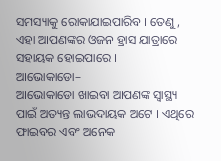ସମସ୍ୟାକୁ ରୋକାଯାଇପାରିବ । ତେଣୁ, ଏହା ଆପଣଙ୍କର ଓଜନ ହ୍ରାସ ଯାତ୍ରାରେ ସହାୟକ ହୋଇପାରେ ।
ଆଭୋକାଡୋ–
ଆଭୋକାଡୋ ଖାଇବା ଆପଣଙ୍କ ସ୍ୱାସ୍ଥ୍ୟ ପାଇଁ ଅତ୍ୟନ୍ତ ଲାଭଦାୟକ ଅଟେ । ଏଥିରେ ଫାଇବର ଏବଂ ଅନେକ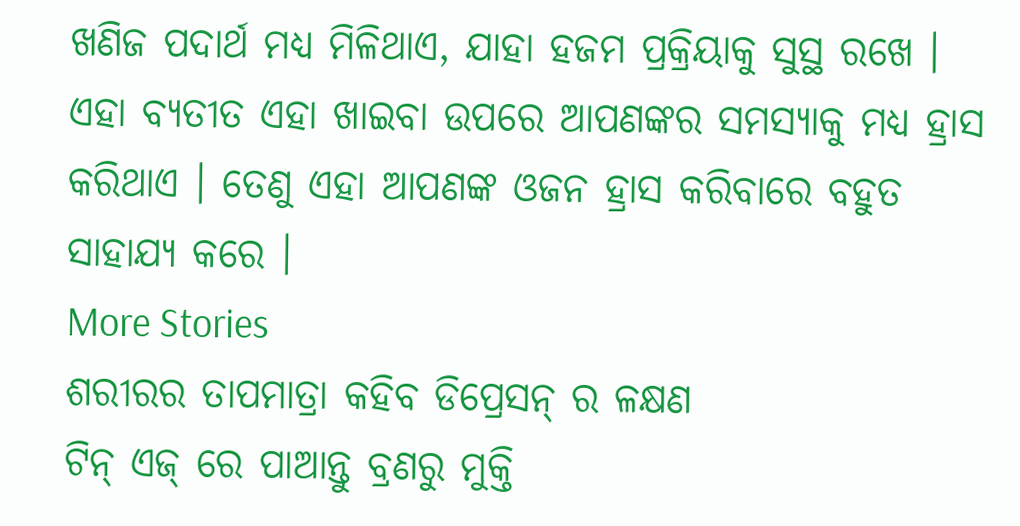ଖଣିଜ ପଦାର୍ଥ ମଧ୍ୟ ମିଳିଥାଏ, ଯାହା ହଜମ ପ୍ରକ୍ରିୟାକୁ ସୁସ୍ଥ ରଖେ । ଏହା ବ୍ୟତୀତ ଏହା ଖାଇବା ଉପରେ ଆପଣଙ୍କର ସମସ୍ୟାକୁ ମଧ୍ୟ ହ୍ରାସ କରିଥାଏ । ତେଣୁ ଏହା ଆପଣଙ୍କ ଓଜନ ହ୍ରାସ କରିବାରେ ବହୁତ ସାହାଯ୍ୟ କରେ ।
More Stories
ଶରୀରର ତାପମାତ୍ରା କହିବ ଡିପ୍ରେସନ୍ ର ଳକ୍ଷଣ
ଟିନ୍ ଏଜ୍ ରେ ପାଆନ୍ତୁ ବ୍ରଣରୁ ମୁକ୍ତି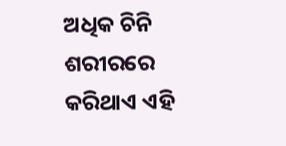ଅଧିକ ଚିନି ଶରୀରରେ କରିଥାଏ ଏହି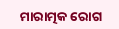ମାରାତ୍ମକ ରୋଗ